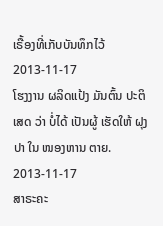ເຣື້ອງທີ່ເກັບບັນທຶກໄວ້
2013-11-17
ໂຮງງານ ຜລິດແປ້ງ ມັນຕົ້ນ ປະຕິເສດ ວ່າ ບໍ່ໄດ້ ເປັນຜູ້ ເຮັດໃຫ້ ຝຸງປາ ໃນ ໜອງຫານ ຕາຍ.
2013-11-17
ສາຣະຄະ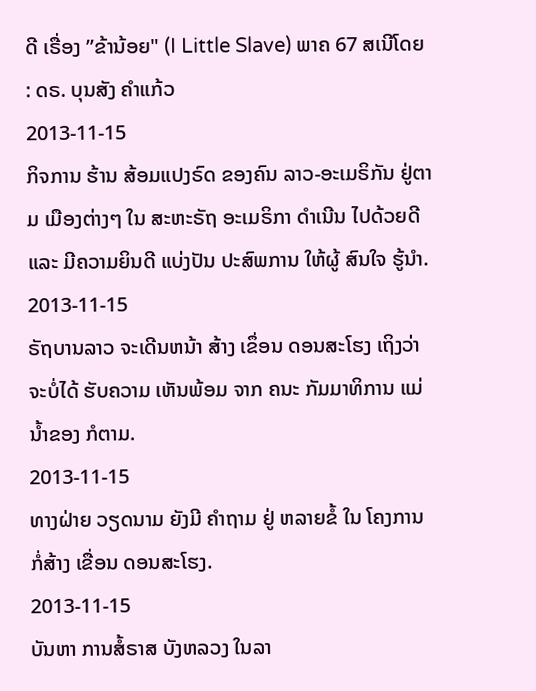ດີ ເຣື່ອງ ”ຂ້ານ້ອຍ" (I Little Slave) ພາຄ 67 ສເນີໂດຍ : ດຣ. ບຸນສັງ ຄຳແກ້ວ
2013-11-15
ກິຈການ ຮ້ານ ສ້ອມແປງຣົດ ຂອງຄົນ ລາວ-ອະເມຣິກັນ ຢູ່ຕາມ ເມືອງຕ່າງໆ ໃນ ສະຫະຣັຖ ອະເມຣິກາ ດໍາເນີນ ໄປດ້ວຍດີ ແລະ ມີຄວາມຍິນດີ ແບ່ງປັນ ປະສົພການ ໃຫ້ຜູ້ ສົນໃຈ ຮູ້ນໍາ.
2013-11-15
ຣັຖບານລາວ ຈະເດີນຫນ້າ ສ້າງ ເຂຶ່ອນ ດອນສະໂຮງ ເຖິງວ່າ ຈະບໍ່ໄດ້ ຮັບຄວາມ ເຫັນພ້ອມ ຈາກ ຄນະ ກັມມາທິການ ແມ່ນໍ້າຂອງ ກໍຕາມ.
2013-11-15
ທາງຝ່າຍ ວຽດນາມ ຍັງມີ ຄໍາຖາມ ຢູ່ ຫລາຍຂໍ້ ໃນ ໂຄງການ ກໍ່ສ້າງ ເຂື່ອນ ດອນສະໂຮງ.
2013-11-15
ບັນຫາ ການສໍ້ຣາສ ບັງຫລວງ ໃນລາ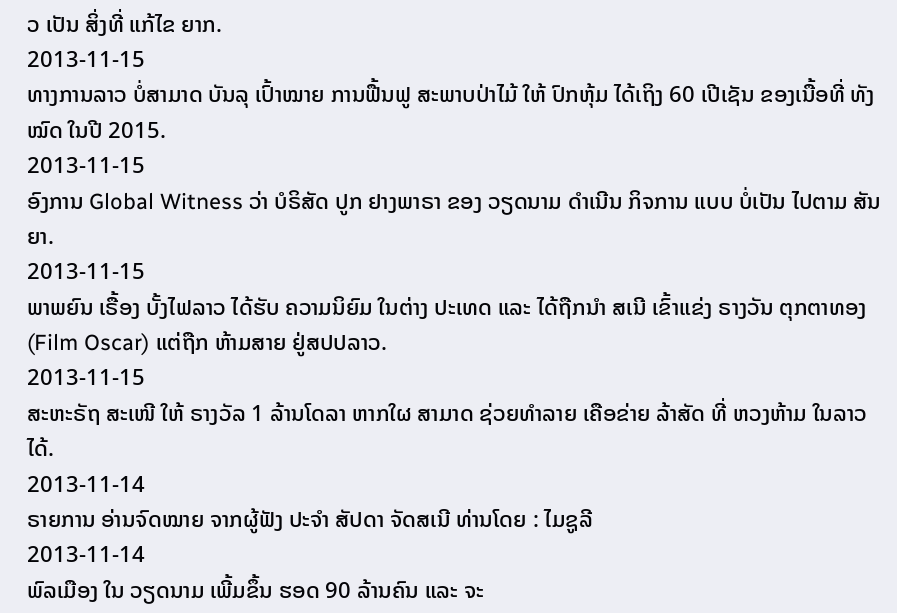ວ ເປັນ ສິ່ງທີ່ ແກ້ໄຂ ຍາກ.
2013-11-15
ທາງການລາວ ບໍ່ສາມາດ ບັນລຸ ເປົ້າໝາຍ ການຟື້ນຟູ ສະພາບປ່າໄມ້ ໃຫ້ ປົກຫຸ້ມ ໄດ້ເຖິງ 60 ເປີເຊັນ ຂອງເນື້ອທີ່ ທັງໝົດ ໃນປີ 2015.
2013-11-15
ອົງການ Global Witness ວ່າ ບໍຣິສັດ ປູກ ຢາງພາຣາ ຂອງ ວຽດນາມ ດໍາເນີນ ກິຈການ ແບບ ບໍ່ເປັນ ໄປຕາມ ສັນຍາ.
2013-11-15
ພາພຍົນ ເຣື້ອງ ບັ້ງໄຟລາວ ໄດ້ຮັບ ຄວາມນິຍົມ ໃນຕ່າງ ປະເທດ ແລະ ໄດ້ຖືກນໍາ ສເນີ ເຂົ້າແຂ່ງ ຣາງວັນ ຕຸກຕາທອງ (Film Oscar) ແຕ່ຖືກ ຫ້າມສາຍ ຢູ່ສປປລາວ.
2013-11-15
ສະຫະຣັຖ ສະເໜີ ໃຫ້ ຣາງວັລ 1 ລ້ານໂດລາ ຫາກໃຜ ສາມາດ ຊ່ວຍທໍາລາຍ ເຄືອຂ່າຍ ລ້າສັດ ທີ່ ຫວງຫ້າມ ໃນລາວ ໄດ້.
2013-11-14
ຣາຍການ ອ່ານຈົດໝາຍ ຈາກຜູ້ຟັງ ປະຈຳ ສັປດາ ຈັດສເນີ ທ່ານໂດຍ : ໄມຊູລີ
2013-11-14
ພົລເມືອງ ໃນ ວຽດນາມ ເພີ້ມຂຶ້ນ ຮອດ 90 ລ້ານຄົນ ແລະ ຈະ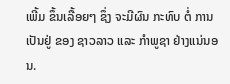ເພີ້ມ ຂຶ້ນເລື້ອຍໆ ຊຶ່ງ ຈະມີຜົນ ກະທົບ ຕໍ່ ການເປັນຢູ່ ຂອງ ຊາວລາວ ແລະ ກໍາພູຊາ ຢ່າງແນ່ນອນ.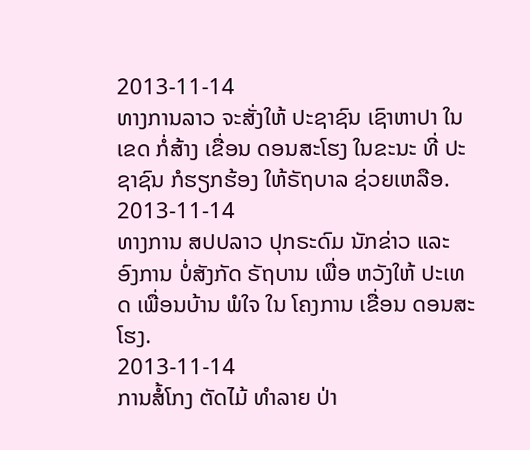2013-11-14
ທາງການລາວ ຈະສັ່ງໃຫ້ ປະຊາຊົນ ເຊົາຫາປາ ໃນເຂດ ກໍ່ສ້າງ ເຂື່ອນ ດອນສະໂຮງ ໃນຂະນະ ທີ່ ປະຊາຊົນ ກໍຮຽກຮ້ອງ ໃຫ້ຣັຖບາລ ຊ່ວຍເຫລືອ.
2013-11-14
ທາງການ ສປປລາວ ປຸກຣະດົມ ນັກຂ່າວ ແລະ ອົງການ ບໍ່ສັງກັດ ຣັຖບານ ເພື່ອ ຫວັງໃຫ້ ປະເທດ ເພື່ອນບ້ານ ພໍໃຈ ໃນ ໂຄງການ ເຂື່ອນ ດອນສະໂຮງ.
2013-11-14
ການສໍ້ໂກງ ຕັດໄມ້ ທໍາລາຍ ປ່າ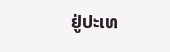ຢູ່ປະເທ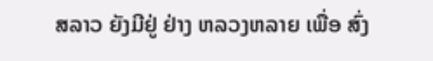ສລາວ ຍັງມີຢູ່ ຢ່າງ ຫລວງຫລາຍ ເພື່ອ ສົ່ງ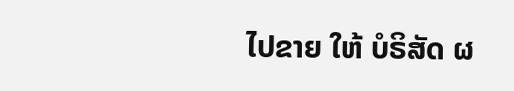ໄປຂາຍ ໃຫ້ ບໍຣິສັດ ຜ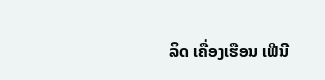ລິດ ເຄື່ອງເຮືອນ ເຟີນີ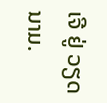ເຈີ ຢູ່ ວຽດນາມ.